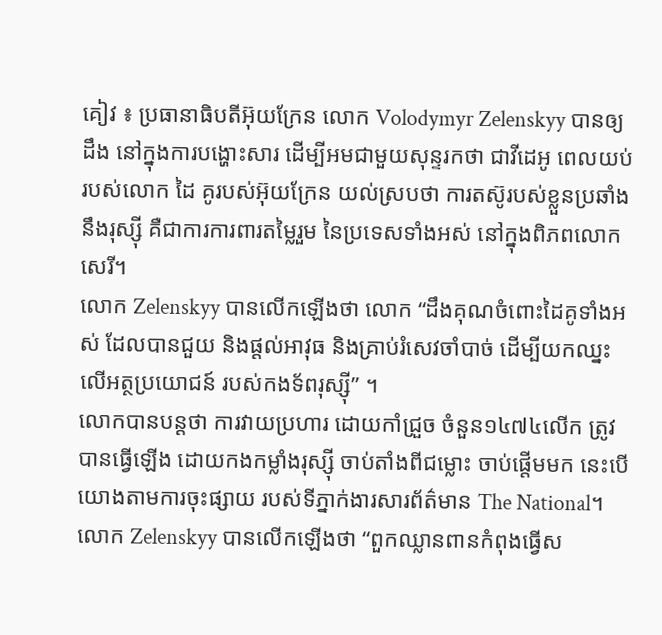គៀវ ៖ ប្រធានាធិបតីអ៊ុយក្រែន លោក Volodymyr Zelenskyy បានឲ្យដឹង នៅក្នុងការបង្ហោះសារ ដើម្បីអមជាមួយសុន្ទរកថា ជាវីដេអូ ពេលយប់របស់លោក ដៃ គូរបស់អ៊ុយក្រែន យល់ស្របថា ការតស៊ូរបស់ខ្លួនប្រឆាំង នឹងរុស្ស៊ី គឺជាការការពារតម្លៃរួម នៃប្រទេសទាំងអស់ នៅក្នុងពិភពលោកសេរី។
លោក Zelenskyy បានលើកឡើងថា លោក “ដឹងគុណចំពោះដៃគូទាំងអស់ ដែលបានជួយ និងផ្តល់អាវុធ និងគ្រាប់រំសេវចាំបាច់ ដើម្បីយកឈ្នះលើអត្ថប្រយោជន៍ របស់កងទ័ពរុស្ស៊ី” ។
លោកបានបន្ដថា ការវាយប្រហារ ដោយកាំជ្រួច ចំនួន១៤៧៤លើក ត្រូវបានធ្វើឡើង ដោយកងកម្លាំងរុស្ស៊ី ចាប់តាំងពីជម្លោះ ចាប់ផ្តើមមក នេះបើយោងតាមការចុះផ្សាយ របស់ទីភ្នាក់ងារសារព័ត៌មាន The National។
លោក Zelenskyy បានលើកឡើងថា “ពួកឈ្លានពានកំពុងធ្វើស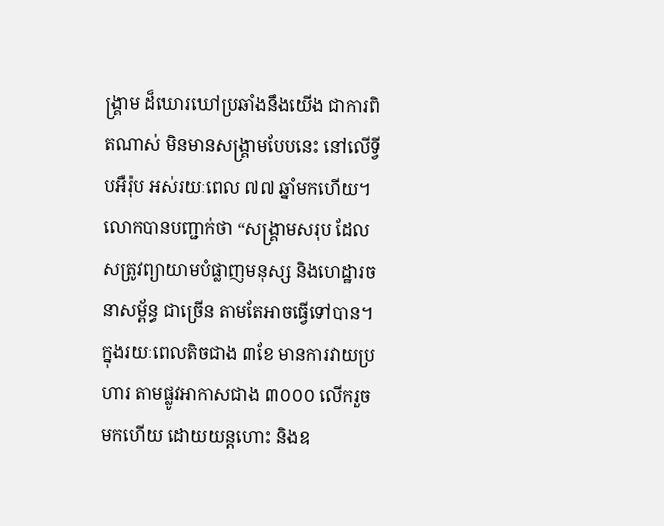ង្រ្គាម ដ៏ឃោរឃៅប្រឆាំងនឹងយើង ជាការពិតណាស់ មិនមានសង្រ្គាមបែបនេះ នៅលើទ្វីបអឺរ៉ុប អស់រយៈពេល ៧៧ ឆ្នាំមកហើយ។
លោកបានបញ្ជាក់ថា “សង្គ្រាមសរុប ដែលសត្រូវព្យាយាមបំផ្លាញមនុស្ស និងហេដ្ឋារចនាសម្ព័ន្ធ ជាច្រើន តាមតែអាចធ្វើទៅបាន។ ក្នុងរយៈពេលតិចជាង ៣ខែ មានការវាយប្រហារ តាមផ្លូវអាកាសជាង ៣០០០ លើករួចមកហើយ ដោយយន្តហោះ និងឧ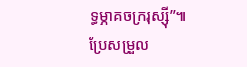ទ្ធម្ភាគចក្ររុស្ស៊ី”៕ប្រែសម្រួល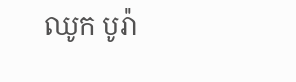ឈូក បូរ៉ា